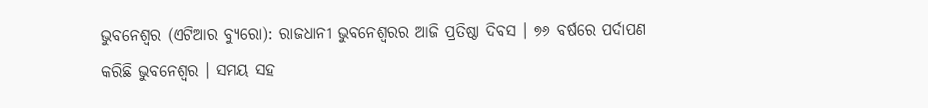ଭୁବନେଶ୍ୱର (ଏଟିଆର ବ୍ୟୁରୋ): ରାଜଧାନୀ ଭୁବନେଶ୍ୱରର ଆଜି ପ୍ରତିଷ୍ଠା ଦିବସ । ୭୬ ବର୍ଷରେ ପର୍ଦାପଣ କରିଛି ଭୁବନେଶ୍ୱର । ସମୟ ସହ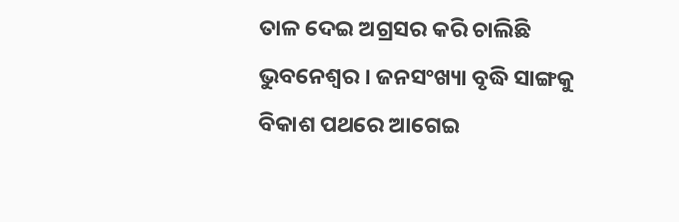ତାଳ ଦେଇ ଅଗ୍ରସର କରି ଚାଲିଛି ଭୁବନେଶ୍ୱର । ଜନସଂଖ୍ୟା ବୃଦ୍ଧି ସାଙ୍ଗକୁ ବିକାଶ ପଥରେ ଆଗେଇ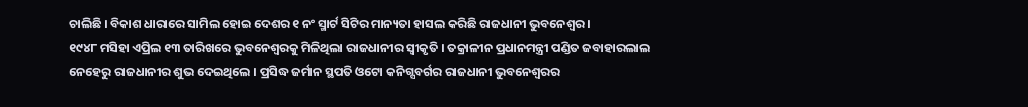ଚାଲିଛି । ବିକାଶ ଧାରାରେ ସାମିଲ ହୋଇ ଦେଶର ୧ ନଂ ସ୍ମାର୍ଟ ସିଟିର ମାନ୍ୟତା ହାସଲ କରିଛି ରାଜଧାନୀ ଭୁବନେଶ୍ୱର ।
୧୯୪୮ ମସିହା ଏପ୍ରିଲ ୧୩ ତାରିଖରେ ଭୁବନେଶ୍ୱରକୁ ମିଳିଥିଲା ରାଜଧାନୀର ସ୍ୱୀକୃତି । ତକ୍ରାଳୀନ ପ୍ରଧାନମନ୍ତ୍ରୀ ପଣ୍ଡିତ ଜବାହାରଲାଲ ନେହେରୁ ରାଜଧାନୀର ଶୁଭ ଦେଇଥିଲେ । ପ୍ରସିଦ୍ଧ ଜର୍ମାନ ସ୍ଥପତି ଓଟୋ କନିଗ୍ସବର୍ଗର ରାଜଧାନୀ ଭୁବନେଶ୍ୱରର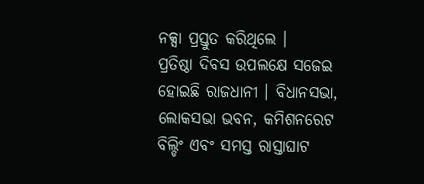ନକ୍ସା ପ୍ରସ୍ତୁତ କରିଥିଲେ ।
ପ୍ରତିଷ୍ଠା ଦିବସ ଉପଲକ୍ଷେ ସଜେଇ ହୋଇଛି ରାଜଧାନୀ । ବିଧାନସଭା, ଲୋକସଭା ଭବନ, କମିଶନରେଟ ବିଲ୍ଡିଂ ଏବଂ ସମସ୍ତ ରାସ୍ତାଘାଟ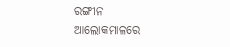ରଙ୍ଗୀନ ଆଲୋକମାଳରେ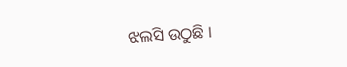ଝଲସି ଉଠୁଛି ।